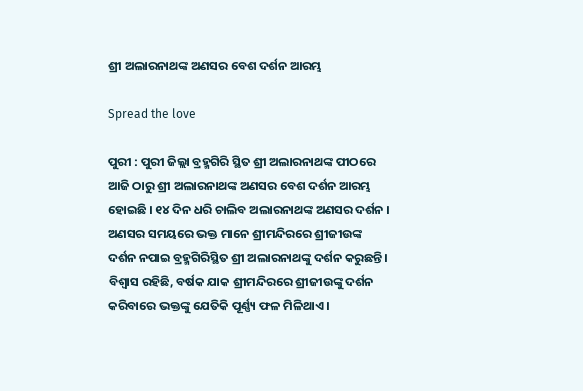ଶ୍ରୀ ଅଲାରନାଥଙ୍କ ଅଣସର ବେଶ ଦର୍ଶନ ଆରମ୍ଭ

Spread the love

ପୁରୀ : ପୁରୀ ଜିଲ୍ଲା ବ୍ରହ୍ମଗିରି ସ୍ଥିତ ଶ୍ରୀ ଅଲାରନାଥଙ୍କ ପୀଠରେ ଆଜି ଠାରୁ ଶ୍ରୀ ଅଲାରନାଥଙ୍କ ଅଣସର ବେଶ ଦର୍ଶନ ଆରମ୍ଭ ହୋଇଛି । ୧୪ ଦିନ ଧରି ଚାଲିବ ଅଲାରନାଥଙ୍କ ଅଣସର ଦର୍ଶନ । ଅଣସର ସମୟରେ ଭକ୍ତ ମାନେ ଶ୍ରୀମନ୍ଦିରରେ ଶ୍ରୀଜୀଉଙ୍କ ଦର୍ଶନ ନପାଇ ବ୍ରହ୍ମଗିରିସ୍ଥିତ ଶ୍ରୀ ଅଲାରନାଥଙ୍କୁ ଦର୍ଶନ କରୁଛନ୍ତି । ବିଶ୍ଵାସ ରହିଛି, ବର୍ଷକ ଯାକ ଶ୍ରୀମନ୍ଦିରରେ ଶ୍ରୀଜୀଉଙ୍କୁ ଦର୍ଶନ କରିବାରେ ଭକ୍ତଙ୍କୁ ଯେତିକି ପୂର୍ଣ୍ଣ୍ୟ ଫଳ ମିଳିଥାଏ ।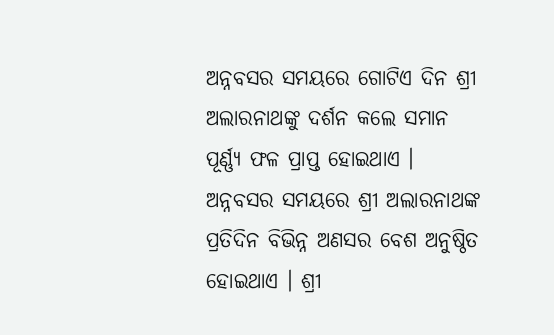ଅନ୍ନବସର ସମୟରେ ଗୋଟିଏ ଦିନ ଶ୍ରୀ ଅଲାରନାଥଙ୍କୁ ଦର୍ଶନ କଲେ ସମାନ ପୂର୍ଣ୍ଣ୍ୟ ଫଳ ପ୍ରାପ୍ତ ହୋଇଥାଏ । ଅନ୍ନବସର ସମୟରେ ଶ୍ରୀ ଅଲାରନାଥଙ୍କ ପ୍ରତିଦିନ ବିଭିନ୍ନ ଅଣସର ବେଶ ଅନୁଷ୍ଠିତ ହୋଇଥାଏ । ଶ୍ରୀ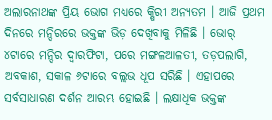ଅଲାରନାଥଙ୍କ ପ୍ରିୟ ଭୋଗ ମଧ୍ୟରେ କ୍ଷିରୀ ଅନ୍ୟତମ । ଆଜି ପ୍ରଥମ ଦିନରେ ମନ୍ଦିରରେ ଭକ୍ତଙ୍କ ଭିଡ଼ ଦେଖିବାକୁ ମିଳିଛି । ଭୋର୍ ୪ଟାରେ ମନ୍ଦିର ଦ୍ଵାରଫିଟା, ପରେ ମଙ୍ଗଳଆଳତୀ, ତଡ଼ପଲାଗି, ଅବକାଶ, ସକାଳ ୬ଟାରେ ବଲ୍ଲଭ ଧୂପ ସରିଛି । ଏହାପରେ ସର୍ବସାଧାରଣ ଦର୍ଶନ ଆରମ୍ଭ ହୋଇଛି । ଲକ୍ଷାଧିକ ଭକ୍ତଙ୍କ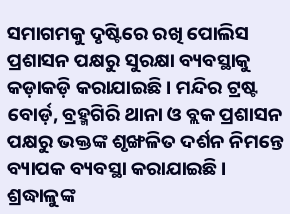ସମାଗମକୁ ଦୃଷ୍ଟିରେ ରଖି ପୋଲିସ ପ୍ରଶାସନ ପକ୍ଷରୁ ସୁରକ୍ଷା ବ୍ୟବସ୍ଥାକୁ କଡ଼ାକଡ଼ି କରାଯାଇଛି । ମନ୍ଦିର ଟ୍ରଷ୍ଟ ବୋର୍ଡ଼, ବ୍ରହ୍ମଗିରି ଥାନା ଓ ବ୍ଲକ ପ୍ରଶାସନ ପକ୍ଷରୁ ଭକ୍ତଙ୍କ ଶୃଙ୍ଖଳିତ ଦର୍ଶନ ନିମନ୍ତେ ବ୍ୟାପକ ବ୍ୟବସ୍ଥା କରାଯାଇଛି । ଶ୍ରଦ୍ଧାଳୁଙ୍କ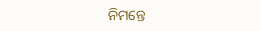ନିମନ୍ତେ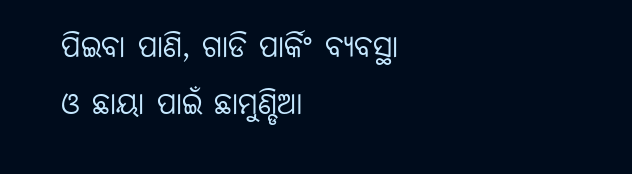ପିଇବା ପାଣି, ଗାଡି ପାର୍କିଂ ବ୍ୟବସ୍ଥା ଓ ଛାୟା ପାଇଁ ଛାମୁଣ୍ଡିଆ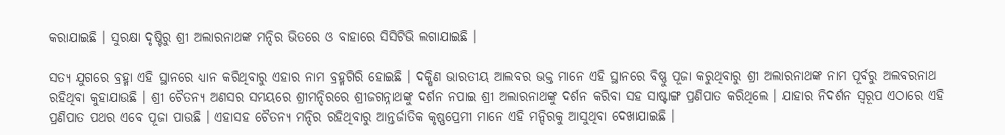କରାଯାଇଛି । ସୁରକ୍ଷା ଦୃଷ୍ଟିରୁ ଶ୍ରୀ ଅଲାରନାଥଙ୍କ ମନ୍ଦିର ଭିତରେ ଓ ବାହାରେ ସିସିଟିଭି ଲଗାଯାଇଛି ।

ସତ୍ୟ ଯୁଗରେ ବ୍ରହ୍ମା ଏହି ସ୍ଥାନରେ ଧ୍ୟାନ କରିଥିବାରୁ ଏହାର ନାମ ବ୍ରହ୍ମଗିରି ହୋଇଛି । ଦକ୍ଷିଣ ଭାରତୀୟ ଆଲବର ଭକ୍ତ ମାନେ ଏହି ସ୍ଥାନରେ ବିଷ୍ଣୁ ପୂଜା କରୁଥିବାରୁ ଶ୍ରୀ ଅଲାରନାଥଙ୍କ ନାମ ପୂର୍ବରୁ ଅଲବରନାଥ ରହିଥିବା କୁହାଯାଉଛି । ଶ୍ରୀ ଚୈତନ୍ୟ ଅଣସର ସମୟରେ ଶ୍ରୀମନ୍ଦିରରେ ଶ୍ରୀଜଗନ୍ନାଥଙ୍କୁ ଦର୍ଶନ ନପାଇ ଶ୍ରୀ ଅଲାରନାଥଙ୍କୁ ଦର୍ଶନ କରିବା ସହ ସାଷ୍ଟାଙ୍ଗ ପ୍ରଣିପାତ କରିଥିଲେ । ଯାହାର ନିଦର୍ଶନ ସ୍ଵରୂପ ଏଠାରେ ଏହି ପ୍ରଣିପାତ ପଥର ଏବେ ପୂଜା ପାଉଛି । ଏହାସହ ଚୈତନ୍ୟ ମନ୍ଦିର ରହିଥିବାରୁ ଆନ୍ତର୍ଜାତିକ କୃଷ୍ଣପ୍ରେମୀ ମାନେ ଏହି ମନ୍ଦିରକୁ ଆସୁଥିବା ଦେଖାଯାଇଛି ।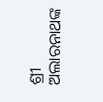ଶ୍ରୀ ଅଲାରନାଥଙ୍କ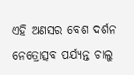ଏହି ଅଣସର ବେଶ ଦର୍ଶନ ନେତ୍ରୋତ୍ସବ ପର୍ଯ୍ୟନ୍ତ ଚାଲୁ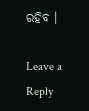ରହିବ ।

Leave a Reply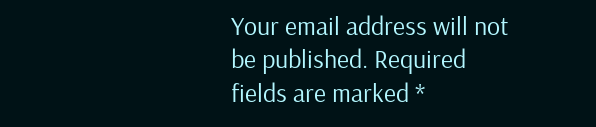Your email address will not be published. Required fields are marked *